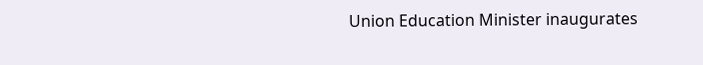Union Education Minister inaugurates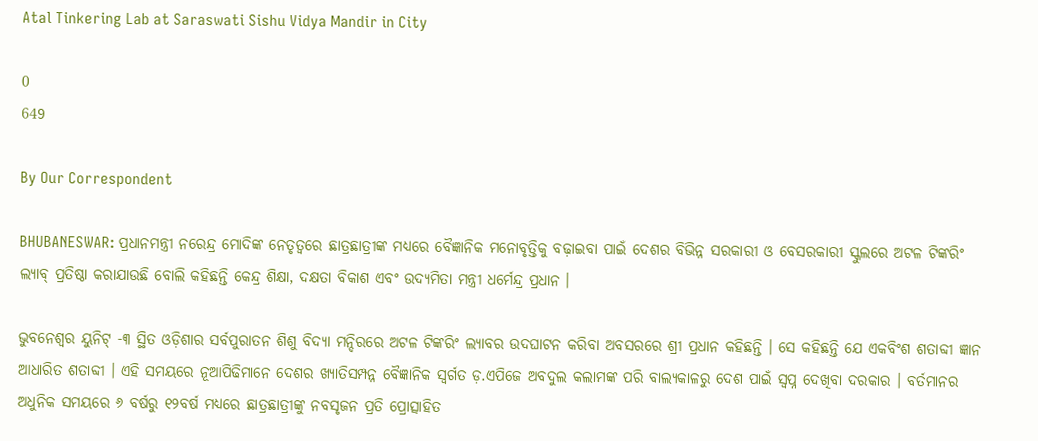Atal Tinkering Lab at Saraswati Sishu Vidya Mandir in City

0
649

By Our Correspondent

BHUBANESWAR: ପ୍ରଧାନମନ୍ତ୍ରୀ ନରେନ୍ଦ୍ର ମୋଦିଙ୍କ ନେତୃତ୍ୱରେ ଛାତ୍ରଛାତ୍ରୀଙ୍କ ମଧ୍ୟରେ ବୈଜ୍ଞାନିକ ମନୋବୃତ୍ତିକୁ ବଢ଼ାଇବା ପାଇଁ ଦେଶର ବିଭିନ୍ନ ସରକାରୀ ଓ ବେସରକାରୀ ସ୍କୁଲରେ ଅଟଳ ଟିଙ୍କରିଂ ଲ୍ୟାବ୍ ପ୍ରତିଷ୍ଠା କରାଯାଉଛି ବୋଲି କହିଛନ୍ତି କେନ୍ଦ୍ର ଶିକ୍ଷା, ଦକ୍ଷତା ବିକାଶ ଏବଂ ଉଦ୍ୟମିତା ମନ୍ତ୍ରୀ ଧର୍ମେନ୍ଦ୍ର ପ୍ରଧାନ ।

ଭୁବନେଶ୍ୱର ୟୁନିଟ୍ -୩ ସ୍ଥିତ ଓଡ଼ିଶାର ସର୍ବପୁରାତନ ଶିଶୁ ବିଦ୍ୟା ମନ୍ଦିରରେ ଅଟଳ ଟିଙ୍କରିଂ ଲ୍ୟାବର ଉଦଘାଟନ କରିବା ଅବସରରେ ଶ୍ରୀ ପ୍ରଧାନ କହିଛନ୍ତି । ସେ କହିଛନ୍ତି ଯେ ଏକବିଂଶ ଶତାବ୍ଦୀ ଜ୍ଞାନ ଆଧାରିତ ଶତାବ୍ଦୀ । ଏହି ସମୟରେ ନୂଆପିଢିମାନେ ଦେଶର ଖ୍ୟାତିସମ୍ପନ୍ନ ବୈଜ୍ଞାନିକ ସ୍ୱର୍ଗତ ଡ଼.ଏପିଜେ ଅବଦୁଲ କଲାମଙ୍କ ପରି ବାଲ୍ୟକାଳରୁ ଦେଶ ପାଇଁ ସ୍ୱପ୍ନ ଦେଖିବା ଦରକାର । ବର୍ତମାନର ଅଧୁନିକ ସମୟରେ ୬ ବର୍ଷରୁ ୧୨ବର୍ଷ ମଧ୍ୟରେ ଛାତ୍ରଛାତ୍ରୀଙ୍କୁ ନବସୃଜନ ପ୍ରତି ପ୍ରୋତ୍ସାହିତ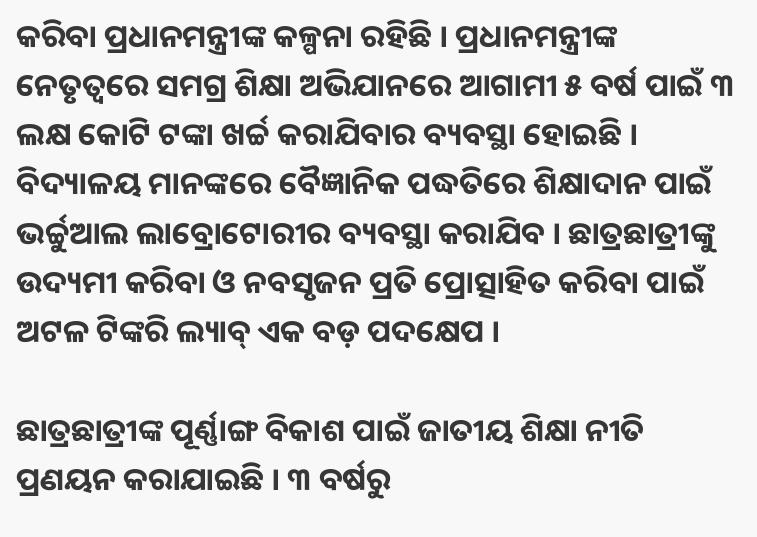କରିବା ପ୍ରଧାନମନ୍ତ୍ରୀଙ୍କ କଳ୍ପନା ରହିଛି । ପ୍ରଧାନମନ୍ତ୍ରୀଙ୍କ ନେତୃତ୍ୱରେ ସମଗ୍ର ଶିକ୍ଷା ଅଭିଯାନରେ ଆଗାମୀ ୫ ବର୍ଷ ପାଇଁ ୩ ଲକ୍ଷ କୋଟି ଟଙ୍କା ଖର୍ଚ୍ଚ କରାଯିବାର ବ୍ୟବସ୍ଥା ହୋଇଛି । ବିଦ୍ୟାଳୟ ମାନଙ୍କରେ ବୈଜ୍ଞାନିକ ପଦ୍ଧତିରେ ଶିକ୍ଷାଦାନ ପାଇଁ ଭର୍ଚ୍ଚୁଆଲ ଲାବ୍ରୋଟୋରୀର ବ୍ୟବସ୍ଥା କରାଯିବ । ଛାତ୍ରଛାତ୍ରୀଙ୍କୁ ଉଦ୍ୟମୀ କରିବା ଓ ନବସୃଜନ ପ୍ରତି ପ୍ରୋତ୍ସାହିତ କରିବା ପାଇଁ ଅଟଳ ଟିଙ୍କରି ଲ୍ୟାବ୍ ଏକ ବଡ଼ ପଦକ୍ଷେପ ।

ଛାତ୍ରଛାତ୍ରୀଙ୍କ ପୂର୍ଣ୍ଣାଙ୍ଗ ବିକାଶ ପାଇଁ ଜାତୀୟ ଶିକ୍ଷା ନୀତି ପ୍ରଣୟନ କରାଯାଇଛି । ୩ ବର୍ଷରୁ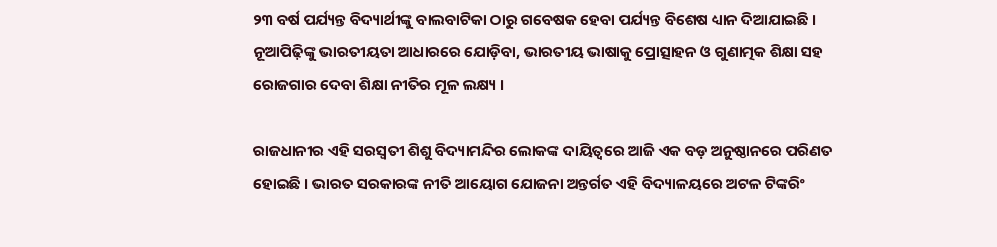୨୩ ବର୍ଷ ପର୍ଯ୍ୟନ୍ତ ବିଦ୍ୟାର୍ଥୀଙ୍କୁ ବାଲବାଟିକା ଠାରୁ ଗବେଷକ ହେବା ପର୍ଯ୍ୟନ୍ତ ବିଶେଷ ଧ୍ୟାନ ଦିଆଯାଇଛି । ନୂଆପିଢ଼ିଙ୍କୁ ଭାରତୀୟତା ଆଧାରରେ ଯୋଡ଼ିବା, ଭାରତୀୟ ଭାଷାକୁ ପ୍ରୋତ୍ସାହନ ଓ ଗୁଣାତ୍ମକ ଶିକ୍ଷା ସହ ରୋଜଗାର ଦେବା ଶିକ୍ଷା ନୀତିର ମୂଳ ଲକ୍ଷ୍ୟ ।

ରାଜଧାନୀର ଏହି ସରସ୍ୱତୀ ଶିଶୁ ବିଦ୍ୟାମନ୍ଦିର ଲୋକଙ୍କ ଦାୟିତ୍ୱରେ ଆଜି ଏକ ବଡ଼ ଅନୁଷ୍ଠାନରେ ପରିଣତ ହୋଇଛି । ଭାରତ ସରକାରଙ୍କ ନୀତି ଆୟୋଗ ଯୋଜନା ଅନ୍ତର୍ଗତ ଏହି ବିଦ୍ୟାଳୟରେ ଅଟଳ ଟିଙ୍କରିଂ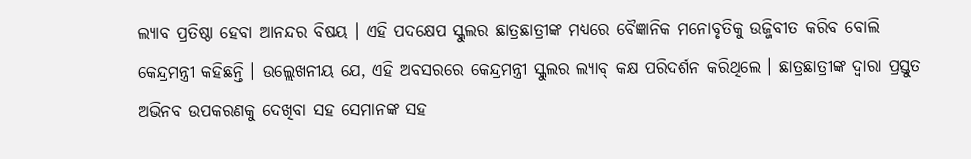ଲ୍ୟାବ ପ୍ରତିଷ୍ଠା ହେବା ଆନନ୍ଦର ବିଷୟ । ଏହି ପଦକ୍ଷେପ ସ୍କୁଲର ଛାତ୍ରଛାତ୍ରୀଙ୍କ ମଧ୍ୟରେ ବୈଜ୍ଞାନିକ ମନୋବୃତିକୁ ଉଜ୍ଜିବୀତ କରିବ ବୋଲି କେନ୍ଦ୍ରମନ୍ତ୍ରୀ କହିଛନ୍ତି । ଉଲ୍ଲେଖନୀୟ ଯେ, ଏହି ଅବସରରେ କେନ୍ଦ୍ରମନ୍ତ୍ରୀ ସ୍କୁଲର ଲ୍ୟାବ୍ କକ୍ଷ ପରିଦର୍ଶନ କରିଥିଲେ । ଛାତ୍ରଛାତ୍ରୀଙ୍କ ଦ୍ୱାରା ପ୍ରସ୍ତୁତ ଅଭିନବ ଉପକରଣକୁ ଦେଖିବା ସହ ସେମାନଙ୍କ ସହ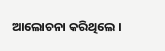ଆଲୋଚନା କରିଥିଲେ ।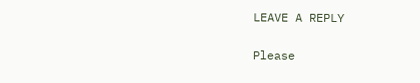LEAVE A REPLY

Please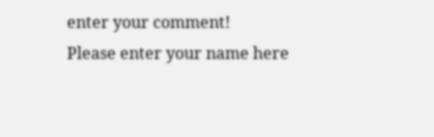enter your comment!
Please enter your name here